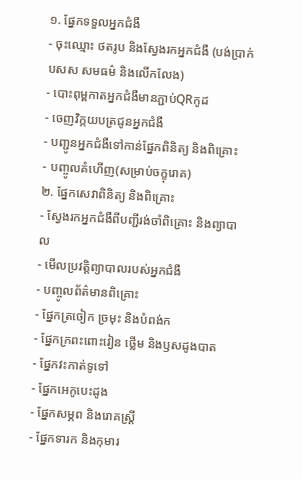១. ផ្នែកទទួលអ្នកជំងឺ
- ចុះឈ្មោះ ថតរូប និងស្វែងរកអ្នកជំងឺ (បង់ប្រាក់ បសស សមធម៌ និងលើកលែង)
- បោះពុម្ពកាតអ្នកជំងឺមានភ្ជាប់QRកូដ
- ចេញវិក្កយបត្រជូនអ្នកជំងឺ
- បញ្ជូនអ្នកជំងឺទៅកាន់ផ្នែកពិនិត្យ និងពិគ្រោះ
- បញ្ចូលគំហើញ(សម្រាប់ចក្ខុរោគ)
២. ផ្នែកសេវាពិនិត្យ និងពិគ្រោះ
- ស្វែងរកអ្នកជំងឺពីបញ្ជីរង់ចាំពិគ្រោះ និងព្យាបាល
- មើលប្រវត្តិព្យាបាលរបស់អ្នកជំងឺ
- បញ្ចូលព័ត៌មានពិគ្រោះ
- ផ្នែកត្រចៀក ច្រមុះ និងបំពង់ក
- ផ្នែកក្រពះពោះវៀន ថ្លើម និងឫសដូងបាត
- ផ្នែកវះកាត់ទូទៅ
- ផ្នែកអេកូបេះដូង
- ផ្នែកសម្ភព និងរោគស្រ្តី
- ផ្នែកទារក និងកុមារ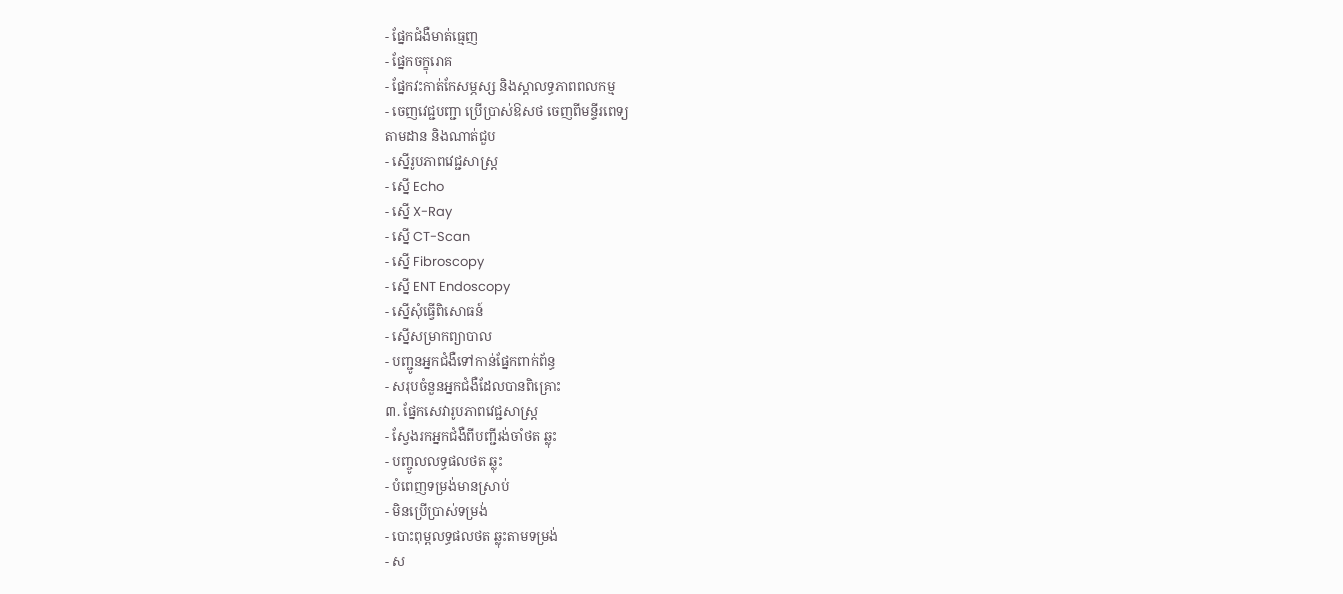- ផ្នែកជំងឺមាត់ធ្មេញ
- ផ្នែកចក្ខុរោគ
- ផ្នែកវះកាត់កែសម្ភស្ស និងស្តាលទ្ធភាពពលកម្ម
- ចេញវេជ្ជបញ្ជា ប្រើប្រាស់ឱសថ ចេញពីមន្ទីរពេទ្យ
តាមដាន និងណាត់ជួប
- ស្នើរូបភាពវេជ្ជសាស្ត្រ
- ស្នើ Echo
- ស្នើ X-Ray
- ស្នើ CT-Scan
- ស្នើ Fibroscopy
- ស្នើ ENT Endoscopy
- ស្នើសុំធ្វើពិសោធន៍
- ស្នើសម្រាកព្យាបាល
- បញ្ជូនអ្នកជំងឺទៅកាន់ផ្នែកពាក់ព័ន្ធ
- សរុបចំនួនអ្នកជំងឺដែលបានពិគ្រោះ
៣. ផ្នែកសេវារូបភាពវេជ្ជសាស្រ្ត
- ស្វែងរកអ្នកជំងឺពីបញ្ជីរង់ចាំថត ឆ្លុះ
- បញ្ចូលលទ្ធផលថត ឆ្លុះ
- បំពេញទម្រង់មានស្រាប់
- មិនប្រើប្រាស់ទម្រង់
- បោះពុម្ពលទ្ធផលថត ឆ្លុះតាមទម្រង់
- ស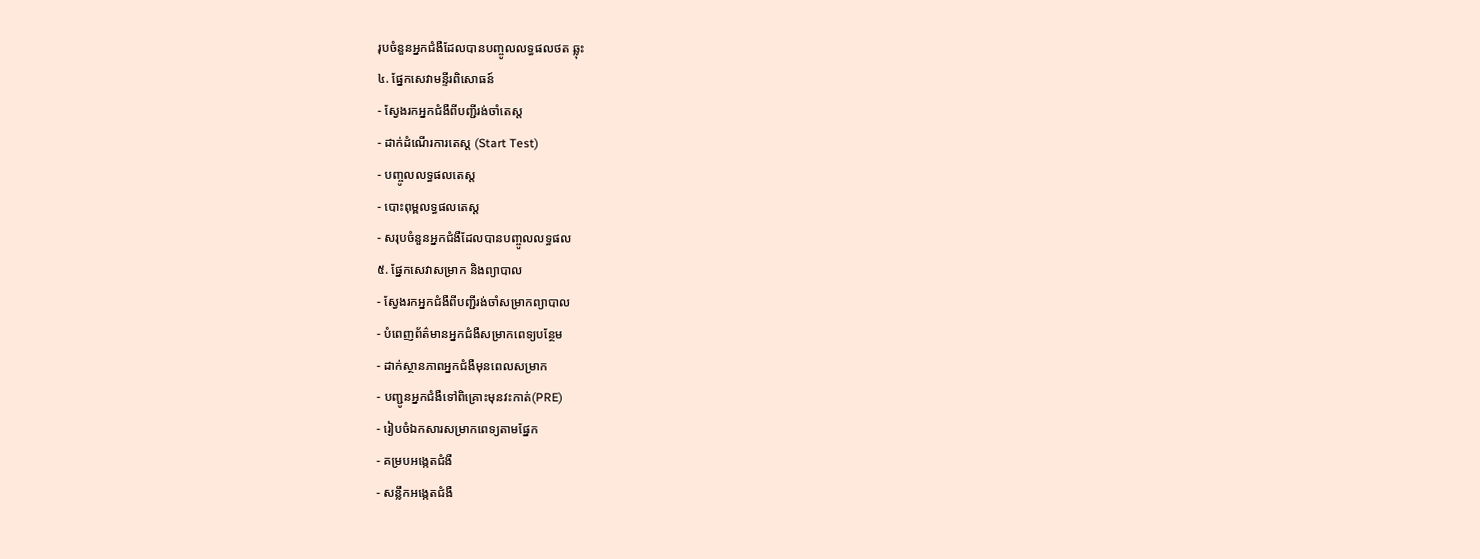រុបចំនួនអ្នកជំងឺដែលបានបញ្ចូលលទ្ធផលថត ឆ្លុះ
៤. ផ្នែកសេវាមន្ទីរពិសោធន៍
- ស្វែងរកអ្នកជំងឺពីបញ្ជីរង់ចាំតេស្ត
- ដាក់ដំណើរការតេស្ត (Start Test)
- បញ្ចូលលទ្ធផលតេស្ត
- បោះពុម្ពលទ្ធផលតេស្ត
- សរុបចំនួនអ្នកជំងឺដែលបានបញ្ចូលលទ្ធផល
៥. ផ្នែកសេវាសម្រាក និងព្យាបាល
- ស្វែងរកអ្នកជំងឺពីបញ្ជីរង់ចាំសម្រាកព្យាបាល
- បំពេញព័ត៌មានអ្នកជំងឺសម្រាកពេទ្យបន្ថែម
- ដាក់ស្ថានភាពអ្នកជំងឺមុនពេលសម្រាក
- បញ្ជូនអ្នកជំងឺទៅពិគ្រោះមុនវះកាត់(PRE)
- រៀបចំឯកសារសម្រាកពេទ្យតាមផ្នែក
- គម្របអង្កេតជំងឺ
- សន្លឹកអង្កេតជំងឺ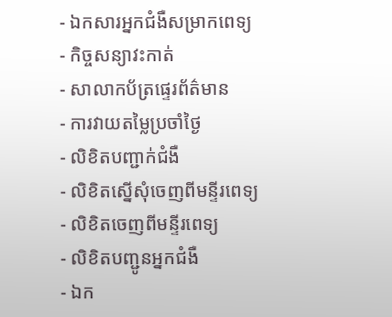- ឯកសារអ្នកជំងឺសម្រាកពេទ្យ
- កិច្ចសន្យាវះកាត់
- សាលាកប័ត្រផ្ទេរព័ត៌មាន
- ការវាយតម្លៃប្រចាំថ្ងៃ
- លិខិតបញ្ជាក់ជំងឺ
- លិខិតស្នើសុំចេញពីមន្ទីរពេទ្យ
- លិខិតចេញពីមន្ទីរពេទ្យ
- លិខិតបញ្ជូនអ្នកជំងឺ
- ឯក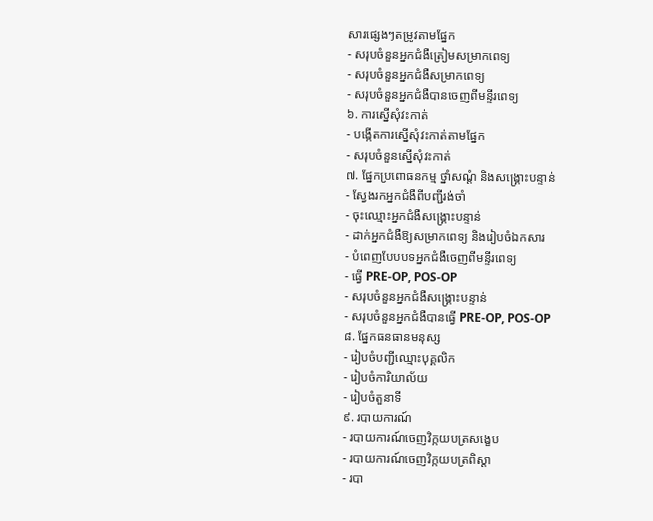សារផ្សេងៗតម្រូវតាមផ្នែក
- សរុបចំនួនអ្នកជំងឺត្រៀមសម្រាកពេទ្យ
- សរុបចំនួនអ្នកជំងឺសម្រាកពេទ្យ
- សរុបចំនួនអ្នកជំងឺបានចេញពីមន្ទីរពេទ្យ
៦. ការស្នើសុំវះកាត់
- បង្កើតការស្នើសុំវះកាត់តាមផ្នែក
- សរុបចំនួនស្នើសុំវះកាត់
៧. ផ្នែកប្រពោធនកម្ម ថ្នាំសណ្តំ និងសង្គ្រោះបន្ទាន់
- ស្វែងរកអ្នកជំងឺពីបញ្ជីរង់ចាំ
- ចុះឈ្មោះអ្នកជំងឺសង្រ្គោះបន្ទាន់
- ដាក់អ្នកជំងឺឱ្យសម្រាកពេទ្យ និងរៀបចំឯកសារ
- បំពេញបែបបទអ្នកជំងឺចេញពីមន្ទីរពេទ្យ
- ធ្វើ PRE-OP, POS-OP
- សរុបចំនួនអ្នកជំងឺសង្រ្គោះបន្ទាន់
- សរុបចំនួនអ្នកជំងឺបានធ្វើ PRE-OP, POS-OP
៨. ផ្នែកធនធានមនុស្ស
- រៀបចំបញ្ជីឈ្មោះបុគ្គលិក
- រៀបចំការិយាល័យ
- រៀបចំតួនាទី
៩. របាយការណ៍
- របាយការណ៍ចេញវិក្កយបត្រសង្ខេប
- របាយការណ៍ចេញវិក្កយបត្រពិស្តា
- របា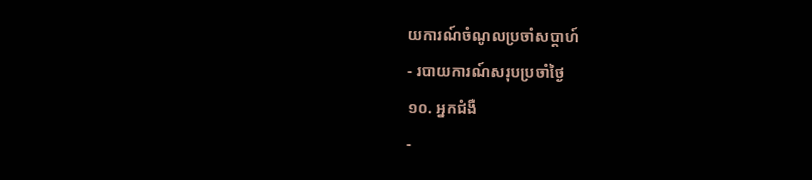យការណ៍ចំណូលប្រចាំសប្តាហ៍
- របាយការណ៍សរុបប្រចាំថ្ងៃ
១០. អ្នកជំងឺ
-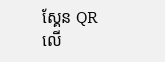ស្គែន QR លើ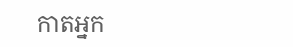កាតអ្នក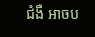ជំងឺ អាចប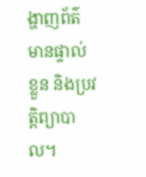ង្ហាញព័ត៌មានផ្ទាល់ខ្លួន និងប្រវត្តិព្យាបាល។